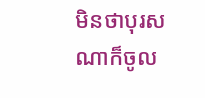មិនថាបុរសណាក៏ចូល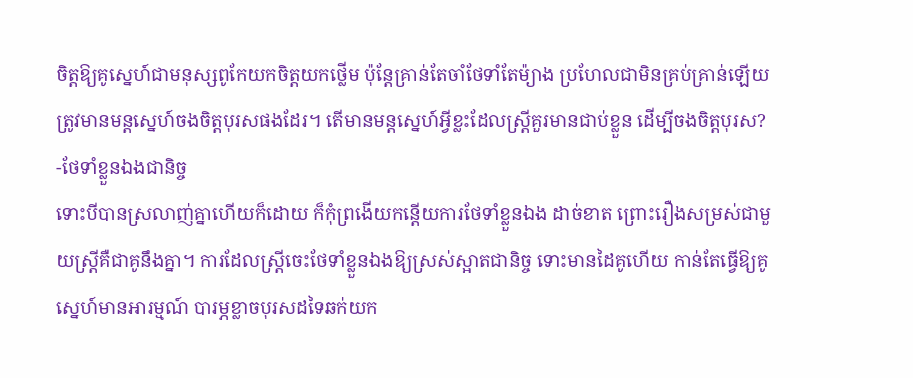ចិត្តឱ្យគូស្នេហ៍ជាមនុស្សពូកែយកចិត្តយកថ្លើម ប៉ុន្តែគ្រាន់តែចាំថែទាំតែម៉្យាង ប្រហែលជាមិនគ្រប់គ្រាន់ឡើយ ត្រូវមានមន្តស្នេហ៍ចងចិត្តបុរសផងដែរ។ តើមានមន្តស្នេហ៍អ្វីខ្លះដែលស្ត្រីគួរមានជាប់ខ្លួន ដើម្បីចងចិត្តបុរស?
-ថែទាំខ្លួនឯងជានិច្ច
ទោះបីបានស្រលាញ់គ្នាហើយក៏ដោយ ក៏កុំព្រងើយកន្តើយការថែទាំខ្លួនឯង ដាច់ខាត ព្រោះរឿងសម្រស់ជាមួយស្ត្រីគឺជាគូនឹងគ្នា។ ការដែលស្ត្រីចេះថែទាំខ្លួនឯងឱ្យស្រស់ស្អាតជានិច្ច ទោះមានដៃគូហើយ កាន់តែធ្វើឱ្យគូស្នេហ៍មានអារម្មណ៍ បារម្ភខ្លាចបុរសដទៃឆក់យក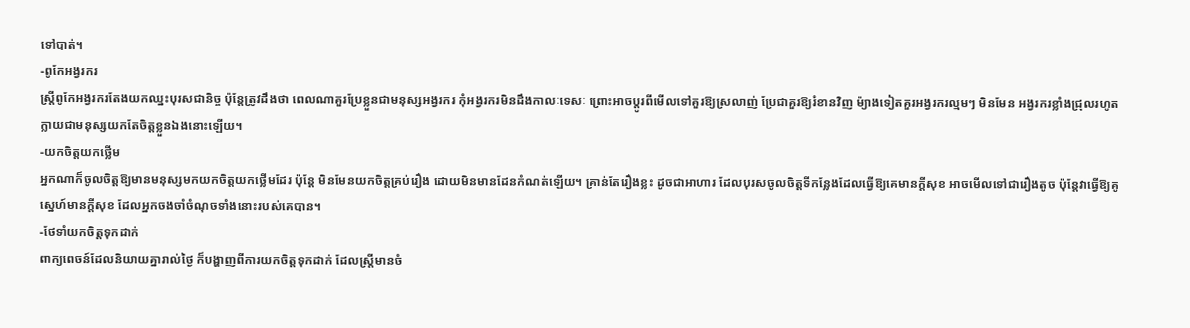ទៅបាត់។
-ពូកែអង្វរករ
ស្ត្រីពូកែអង្វរករតែងយកឈ្នះបុរសជានិច្ច ប៉ុន្តែត្រូវដឹងថា ពេលណាគួរប្រែខ្លួនជាមនុស្សអង្វរករ កុំអង្វរករមិនដឹងកាលៈទេសៈ ព្រោះអាចប្តូរពីមើលទៅគួរឱ្យស្រលាញ់ ប្រែជាគួរឱ្យរំខានវិញ ម៉្យាងទៀតគួរអង្វរករល្មមៗ មិនមែន អង្វរករខ្លាំងជ្រុលរហូតក្លាយជាមនុស្សយកតែចិត្តខ្លួនឯងនោះឡើយ។
-យកចិត្តយកថ្លើម
អ្នកណាក៏ចូលចិត្តឱ្យមានមនុស្សមកយកចិត្តយកថ្លើមដែរ ប៉ុន្តែ មិនមែនយកចិត្តគ្រប់រឿង ដោយមិនមានដែនកំណត់ឡើយ។ គ្រាន់តែរឿងខ្លះ ដូចជាអាហារ ដែលបុរសចូលចិត្តទីកន្លែងដែលធ្វើឱ្យគេមានក្តីសុខ អាចមើលទៅជារឿងតូច ប៉ុន្តែវាធ្វើឱ្យគូស្នេហ៍មានក្តីសុខ ដែលអ្នកចងចាំចំណុចទាំងនោះរបស់គេបាន។
-ថែទាំយកចិត្តទុកដាក់
ពាក្យពេចន៍ដែលនិយាយគ្នារាល់ថ្ងៃ ក៏បង្ហាញពីការយកចិត្តទុកដាក់ ដែលស្ត្រីមានចំ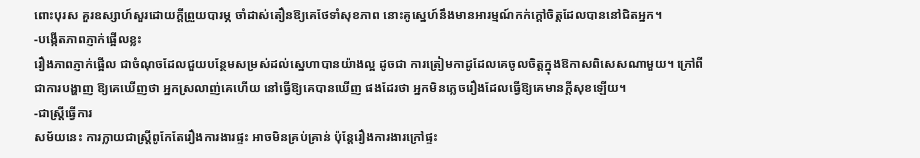ពោះបុរស គួរឧស្សាហ៍សួរដោយក្តីព្រួយបារម្ភ ចាំដាស់តឿនឱ្យគេថែទាំសុខភាព នោះគូស្នេហ៍នឹងមានអារម្មណ៍កក់ក្តៅចិត្តដែលបាននៅជិតអ្នក។
-បង្កើតភាពភ្ញាក់ផ្អើលខ្លះ
រឿងភាពភ្ញាក់ផ្អើល ជាចំណុចដែលជួយបន្ថែមសម្រស់ដល់ស្នេហាបានយ៉ាងល្អ ដូចជា ការត្រៀមកាដូដែលគេចូលចិត្តក្នុងឱកាសពិសេសណាមួយ។ ក្រៅពីជាការបង្ហាញ ឱ្យគេឃើញថា អ្នកស្រលាញ់គេហើយ នៅធ្វើឱ្យគេបានឃើញ ផងដែរថា អ្នកមិនភ្លេចរឿងដែលធ្វើឱ្យគេមានក្តីសុខឡើយ។
-ជាស្ត្រីធ្វើការ
សម័យនេះ ការក្លាយជាស្ត្រីពូកែតែរឿងការងារផ្ទះ អាចមិនគ្រប់គ្រាន់ ប៉ុន្តែរឿងការងារក្រៅផ្ទះ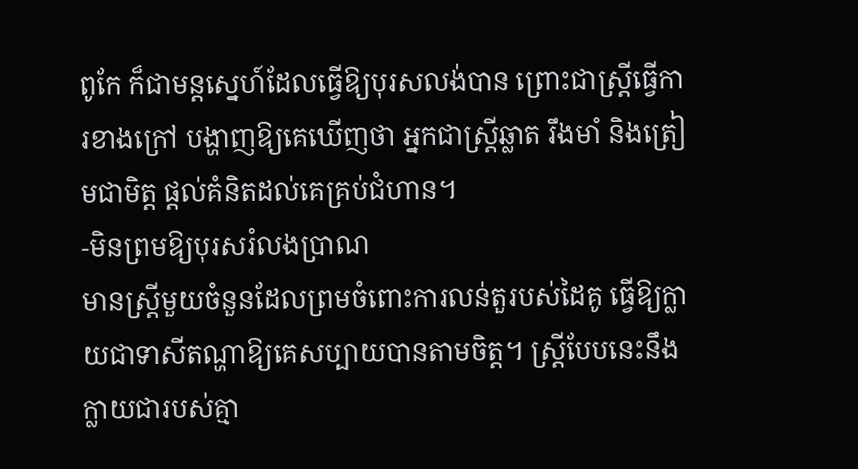ពូកែ ក៏ជាមន្តស្នេហ៍ដែលធ្វើឱ្យបុរសលង់បាន ព្រោះជាស្ត្រីធ្វើការខាងក្រៅ បង្ហាញឱ្យគេឃើញថា អ្នកជាស្ត្រីឆ្លាត រឹងមាំ និងត្រៀមជាមិត្ត ផ្តល់គំនិតដល់គេគ្រប់ជំហាន។
-មិនព្រមឱ្យបុរសរំលងប្រាណ
មានស្ត្រីមួយចំនួនដែលព្រមចំពោះការលន់តួរបស់ដៃគូ ធ្វើឱ្យក្លាយជាទាសីតណ្ហាឱ្យគេសប្បាយបានតាមចិត្ត។ ស្ត្រីបែបនេះនឹងក្លាយជារបស់គ្មា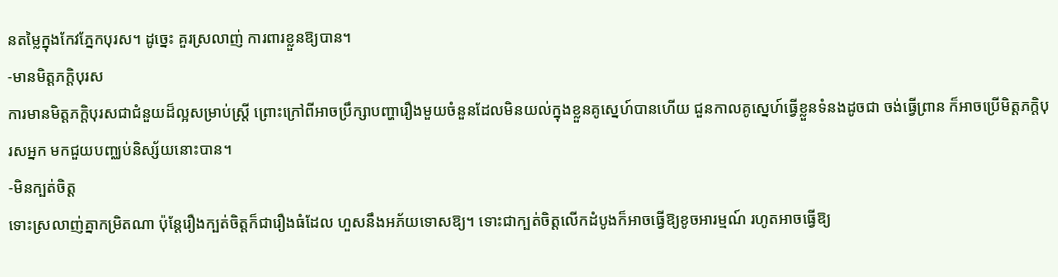នតម្លៃក្នុងកែវភ្នែកបុរស។ ដូច្នេះ គួរស្រលាញ់ ការពារខ្លួនឱ្យបាន។
-មានមិត្តភក្តិបុរស
ការមានមិត្តភក្តិបុរសជាជំនួយដ៏ល្អសម្រាប់ស្ត្រី ព្រោះក្រៅពីអាចប្រឹក្សាបញ្ហារឿងមួយចំនួនដែលមិនយល់ក្នុងខ្លួនគូស្នេហ៍បានហើយ ជួនកាលគូស្នេហ៍ធ្វើខ្លួនទំនងដូចជា ចង់ធ្វើព្រាន ក៏អាចប្រើមិត្តភក្តិបុរសអ្នក មកជួយបញ្ឈប់និស្ស័យនោះបាន។
-មិនក្បត់ចិត្ត
ទោះស្រលាញ់គ្នាកម្រិតណា ប៉ុន្តែរឿងក្បត់ចិត្តក៏ជារឿងធំដែល ហួសនឹងអភ័យទោសឱ្យ។ ទោះជាក្បត់ចិត្តលើកដំបូងក៏អាចធ្វើឱ្យខូចអារម្មណ៍ រហូតអាចធ្វើឱ្យ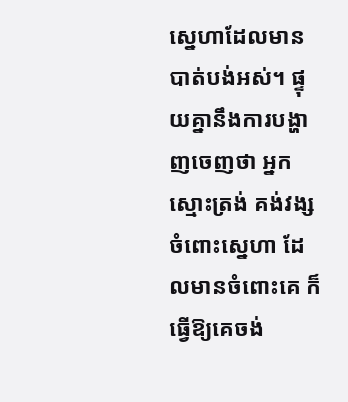ស្នេហាដែលមានបាត់បង់អស់។ ផ្ទុយគ្នានឹងការបង្ហាញចេញថា អ្នកស្មោះត្រង់ គង់វង្សចំពោះស្នេហា ដែលមានចំពោះគេ ក៏ធ្វើឱ្យគេចង់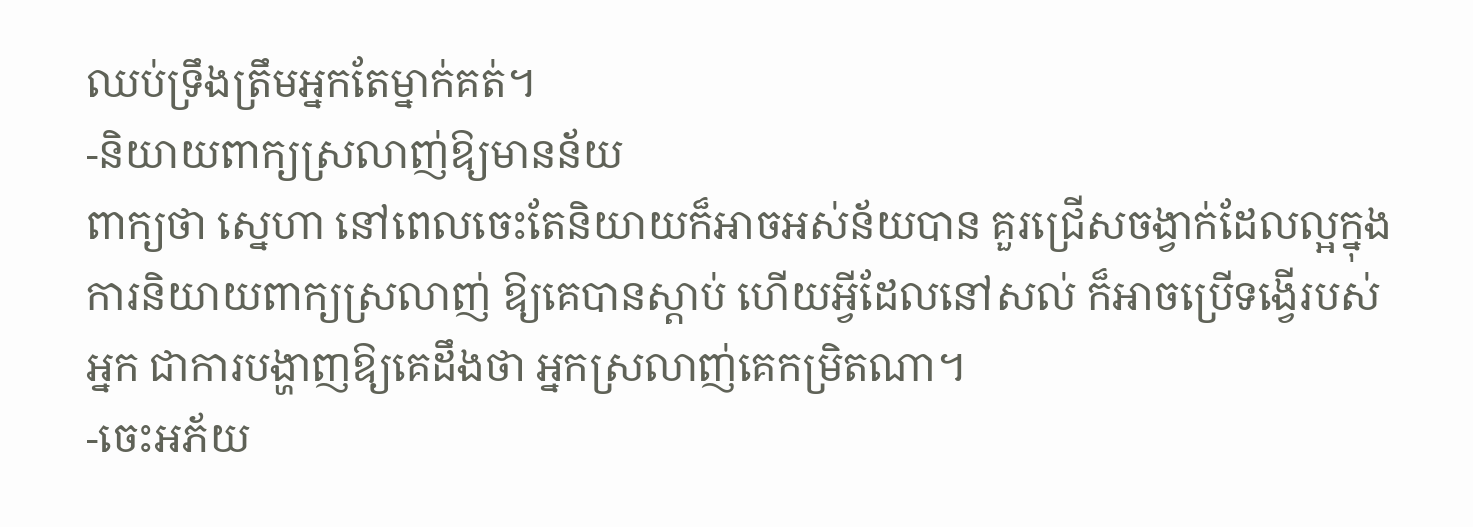ឈប់ទ្រឹងត្រឹមអ្នកតែម្នាក់គត់។
-និយាយពាក្យស្រលាញ់ឱ្យមានន័យ
ពាក្យថា ស្នេហា នៅពេលចេះតែនិយាយក៏អាចអស់ន័យបាន គួរជ្រើសចង្វាក់ដែលល្អក្នុងការនិយាយពាក្យស្រលាញ់ ឱ្យគេបានស្តាប់ ហើយអ្វីដែលនៅសល់ ក៏អាចប្រើទង្វើរបស់អ្នក ជាការបង្ហាញឱ្យគេដឹងថា អ្នកស្រលាញ់គេកម្រិតណា។
-ចេះអភ័យ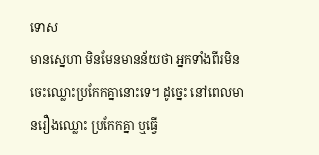ទោស
មានស្នេហា មិនមែនមានន័យថា អ្នកទាំងពីរមិនចេះឈ្លោះប្រកែកគ្នានោះទេ។ ដូច្នេះ នៅពេលមានរឿងឈ្លោះ ប្រកែកគ្នា ឬធ្វើ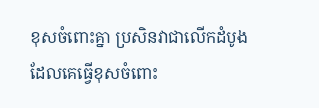ខុសចំពោះគ្នា ប្រសិនវាជាលើកដំបូង ដែលគេធ្វើខុសចំពោះ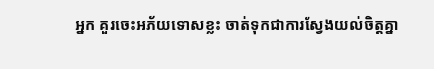អ្នក គួរចេះអភ័យទោសខ្លះ ចាត់ទុកជាការស្វែងយល់ចិត្តគ្នា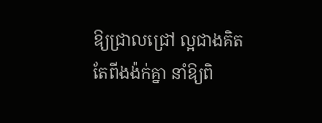ឱ្យជ្រាលជ្រៅ ល្អជាងគិតតែពីងង៉ក់គ្នា នាំឱ្យពិ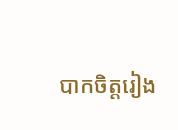បាកចិត្តរៀង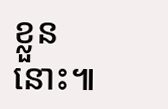ខ្លួននោះ៕